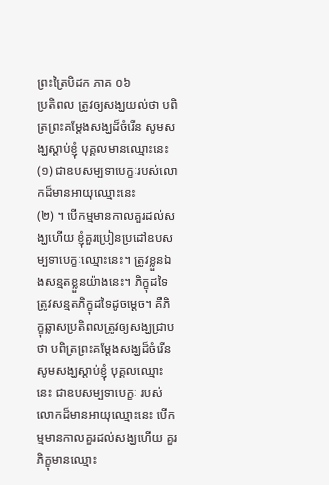ព្រះត្រៃបិដក ភាគ ០៦
ប្រតិពល ត្រូវឲ្យសង្ឃយល់ថា បពិត្រព្រះគម្តែងសង្ឃដ៏ចំរើន សូមសង្ឃស្តាប់ខ្ញុំ បុគ្គលមានឈ្មោះនេះ
(១) ជាឧបសម្បទាបេក្ខៈរបស់លោកដ៏មានអាយុឈ្មោះនេះ
(២) ។ បើកម្មមានកាលគួរដល់សង្ឃហើយ ខ្ញុំគួរប្រៀនប្រដៅឧបសម្បទាបេក្ខៈឈ្មោះនេះ។ ត្រូវខ្លួនឯងសន្មតខ្លួនយ៉ាងនេះ។ ភិក្ខុដទៃត្រូវសន្មតភិក្ខុដទៃដូចម្តេច។ គឺភិក្ខុឆ្លាសប្រតិពលត្រូវឲ្យសង្ឃជ្រាបថា បពិត្រព្រះគម្តែងសង្ឃដ៏ចំរើន សូមសង្ឃស្តាប់ខ្ញុំ បុគ្គលឈ្មោះនេះ ជាឧបសម្បទាបេក្ខៈ របស់លោកដ៏មានអាយុឈ្មោះនេះ បើកម្មមានកាលគួរដល់សង្ឃហើយ គួរភិក្ខុមានឈ្មោះ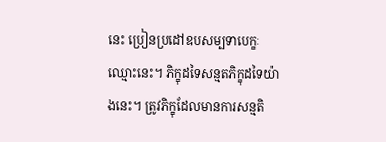នេះ ប្រៀនប្រដៅឧបសម្បទាបេក្ខៈឈ្មោះនេះ។ ភិក្ខុដទៃសន្មតភិក្ខុដទៃយ៉ាងនេះ។ ត្រូវភិក្ខុដែលមានការសន្មតិ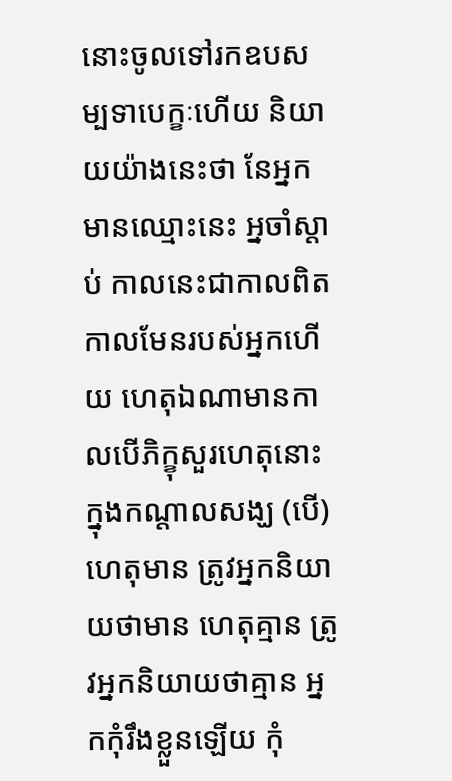នោះចូលទៅរកឧបសម្បទាបេក្ខៈហើយ និយាយយ៉ាងនេះថា នែអ្នកមានឈ្មោះនេះ អ្នចាំស្តាប់ កាលនេះជាកាលពិត កាលមែនរបស់អ្នកហើយ ហេតុឯណាមានកាលបើភិក្ខុសួរហេតុនោះក្នុងកណ្តាលសង្ឃ (បើ) ហេតុមាន ត្រូវអ្នកនិយាយថាមាន ហេតុគ្មាន ត្រូវអ្នកនិយាយថាគ្មាន អ្នកកុំរឹងខ្លួនឡើយ កុំ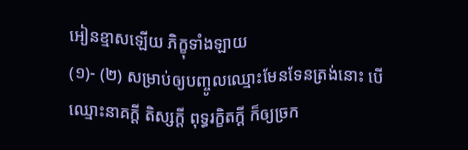អៀនខ្មាសឡើយ ភិក្ខុទាំងឡាយ
(១)- (២) សម្រាប់ឲ្យបញ្ចូលឈ្មោះមែនទែនត្រង់នោះ បើឈ្មោះនាគក្តី តិស្សក្តី ពុទ្ធរក្ខិតក្តី ក៏ឲ្យច្រក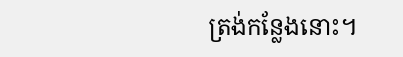ត្រង់កន្លែងនោះ។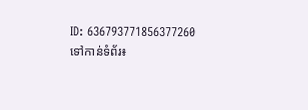ID: 636793771856377260
ទៅកាន់ទំព័រ៖